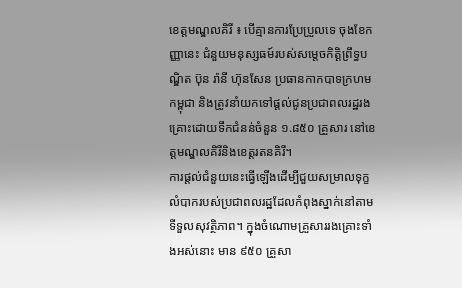ខេត្តមណ្ឌលគិរី ៖ បើគ្មានការប្រែប្រួលទេ ចុងខែកញ្ញានេះ ជំនួយមនុស្សធម៍របស់សម្តេចកិត្តិព្រឹទ្ធបណ្ឌិត ប៊ុន រ៉ានី ហ៊ុនសែន ប្រធានកាកបាទក្រហមកម្ពុជា និងត្រូវនាំយកទៅផ្តល់ជូនប្រជាពលរដ្ឋរងគ្រោះដោយទឹកជំនន់ចំនួន ១.៨៥០ គ្រួសារ នៅខេត្តមណ្ឌលគិរីនិងខេត្តរតនគិរី។
ការផ្តល់ជំនួយនេះធ្វើឡើងដើម្បីជួយសម្រាលទុក្ខលំបាករបស់ប្រជាពលរដ្ឋដែលកំពុងស្នាក់នៅតាមទីទួលសុវត្ថិភាព។ ក្នុងចំណោមគ្រួសាររងគ្រោះទាំងអស់នោះ មាន ៩៥០ គ្រួសា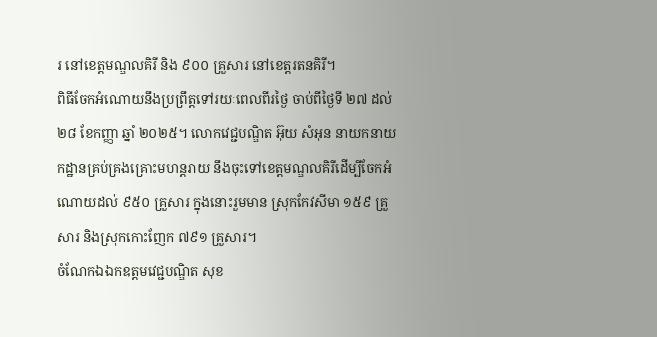រ នៅខេត្តមណ្ឌលគិរី និង ៩០០ គ្រួសារ នៅខេត្តរតនគិរី។
ពិធីចែកអំណោយនឹងប្រព្រឹត្តទៅរយៈពេលពីរថ្ងៃ ចាប់ពីថ្ងៃទី ២៧ ដល់ ២៨ ខែកញ្ញា ឆ្នាំ ២០២៥។ លោកវេជ្ជបណ្ឌិត អ៊ុយ សំអុន នាយកនាយកដ្ឋានគ្រប់គ្រងគ្រោះមហន្តរាយ នឹងចុះទៅខេត្តមណ្ឌលគិរីដើម្បីចែកអំណោយដល់ ៩៥០ គ្រួសារ ក្នុងនោះរួមមាន ស្រុកកែវសីមា ១៥៩ គ្រួសារ និងស្រុកកោះញែក ៧៩១ គ្រួសារ។
ចំណែកឯឯកឧត្តមវេជ្ជបណ្ឌិត សុខ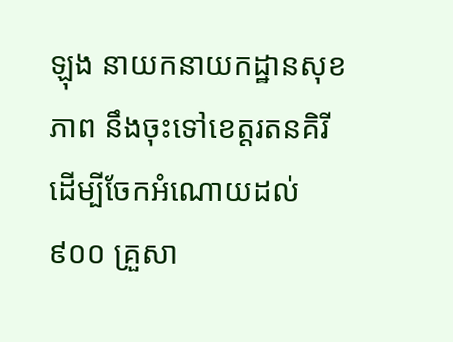ឡុង នាយកនាយកដ្ឋានសុខភាព នឹងចុះទៅខេត្តរតនគិរីដើម្បីចែកអំណោយដល់ ៩០០ គ្រួសា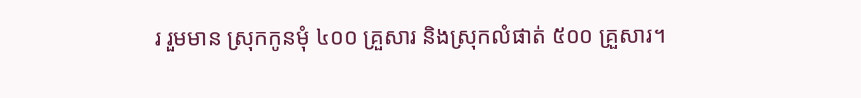រ រួមមាន ស្រុកកូនមុំ ៤០០ គ្រួសារ និងស្រុកលំផាត់ ៥០០ គ្រួសារ។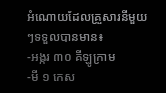អំណោយដែលគ្រួសារនីមួយៗទទួលបានមាន៖
-អង្ករ ៣០ គីឡូក្រាម
-មី ១ កេស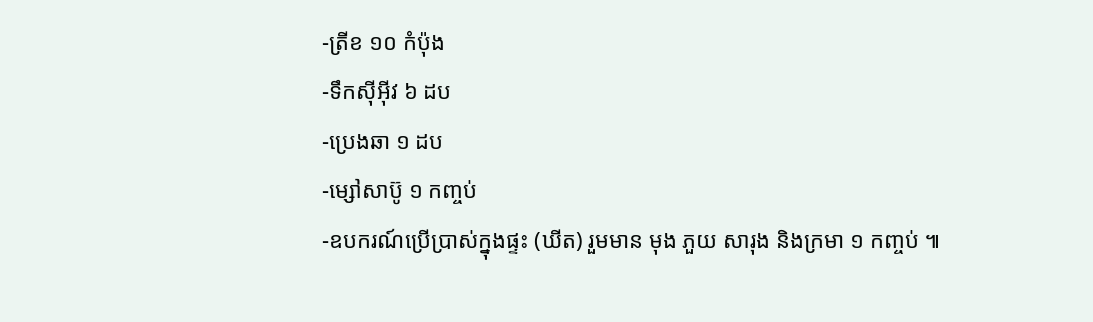-ត្រីខ ១០ កំប៉ុង
-ទឹកស៊ីអ៊ីវ ៦ ដប
-ប្រេងឆា ១ ដប
-ម្សៅសាប៊ូ ១ កញ្ចប់
-ឧបករណ៍ប្រើប្រាស់ក្នុងផ្ទះ (ឃីត) រួមមាន មុង ភួយ សារុង និងក្រមា ១ កញ្ចប់ ៕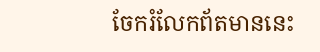ចែករំលែកព័តមាននេះ